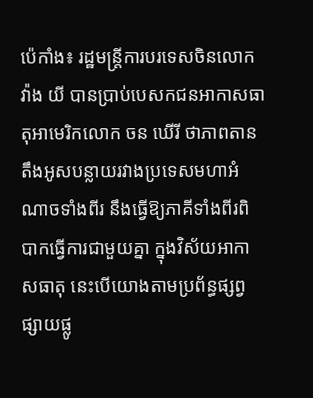ប៉េកាំង៖ រដ្ឋមន្ត្រីការបរទេសចិនលោក វ៉ាង យី បានប្រាប់បេសកជនអាកាសធាតុអាមេរិកលោក ចន ឃើរី ថាភាពតានតឹងអូសបន្លាយរវាងប្រទេសមហាអំណាចទាំងពីរ នឹងធ្វើឱ្យភាគីទាំងពីរពិបាកធ្វើការជាមួយគ្នា ក្នុងវិស័យអាកាសធាតុ នេះបើយោងតាមប្រព័ន្ធផ្សព្វផ្សាយផ្លូ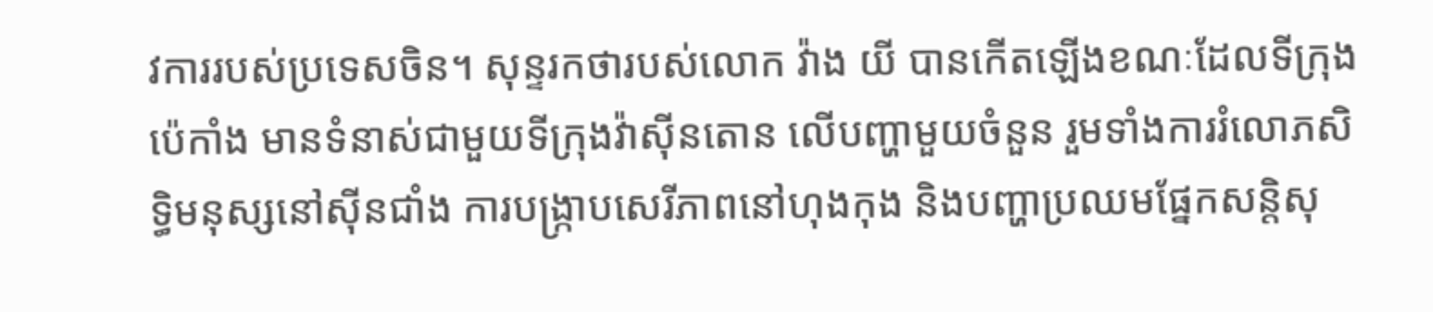វការរបស់ប្រទេសចិន។ សុន្ទរកថារបស់លោក វ៉ាង យី បានកើតឡើងខណៈដែលទីក្រុងប៉េកាំង មានទំនាស់ជាមួយទីក្រុងវ៉ាស៊ីនតោន លើបញ្ហាមួយចំនួន រួមទាំងការរំលោភសិទ្ធិមនុស្សនៅស៊ីនជាំង ការបង្ក្រាបសេរីភាពនៅហុងកុង និងបញ្ហាប្រឈមផ្នែកសន្តិសុ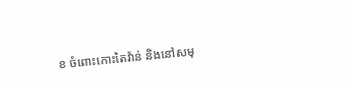ខ ចំពោះកោះតៃវ៉ាន់ និងនៅសមុ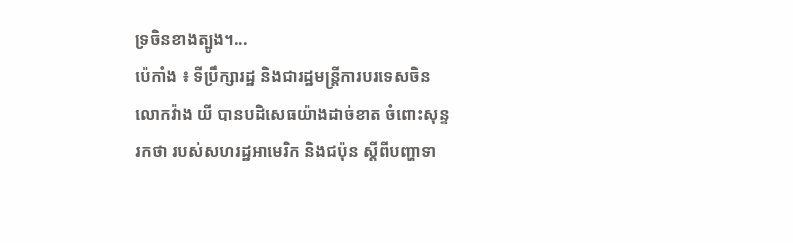ទ្រចិនខាងត្បូង។...
ប៉េកាំង ៖ ទីប្រឹក្សារដ្ឋ និងជារដ្ឋមន្ត្រីការបរទេសចិនលោកវ៉ាង យី បានបដិសេធយ៉ាងដាច់ខាត ចំពោះសុន្ទរកថា របស់សហរដ្ឋអាមេរិក និងជប៉ុន ស្តីពីបញ្ហាទា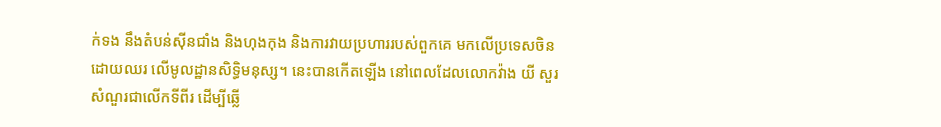ក់ទង នឹងតំបន់ស៊ីនជាំង និងហុងកុង និងការវាយប្រហាររបស់ពួកគេ មកលើប្រទេសចិនដោយឈរ លើមូលដ្ឋានសិទ្ធិមនុស្ស។ នេះបានកើតឡើង នៅពេលដែលលោកវ៉ាង យី សួរសំណួរជាលើកទីពីរ ដើម្បីឆ្លើ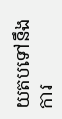យតបទៅនឹង ការ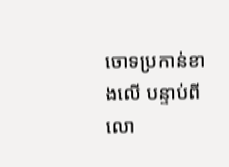ចោទប្រកាន់ខាងលើ បន្ទាប់ពីលោ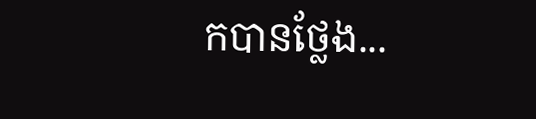កបានថ្លែង...